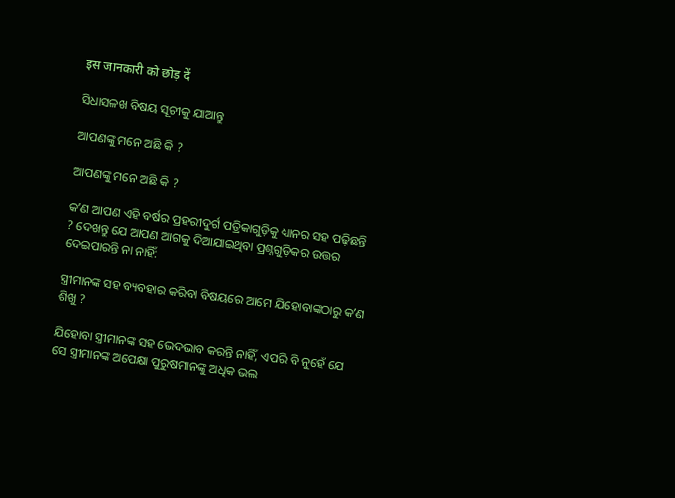इस जानकारी को छोड़ दें

ସିଧାସଳଖ ବିଷୟ ସୂଚୀକୁ ଯାଆନ୍ତୁ

ଆପଣଙ୍କୁ ମନେ ଅଛି କି ?

ଆପଣଙ୍କୁ ମନେ ଅଛି କି ?

କʼଣ ଆପଣ ଏହି ବର୍ଷର ପ୍ରହରୀଦୁର୍ଗ ପତ୍ରିକାଗୁଡ଼ିକୁ ଧ୍ୟାନର ସହ ପଢ଼ିଛନ୍ତି ? ଦେଖନ୍ତୁ ଯେ ଆପଣ ଆଗକୁ ଦିଆଯାଇଥିବା ପ୍ରଶ୍ନଗୁଡ଼ିକର ଉତ୍ତର ଦେଇପାରନ୍ତି ନା ନାହିଁ:

ସ୍ତ୍ରୀମାନଙ୍କ ସହ ବ୍ୟବହାର କରିବା ବିଷୟରେ ଆମେ ଯିହୋବାଙ୍କଠାରୁ କʼଣ ଶିଖୁ ?

ଯିହୋବା ସ୍ତ୍ରୀମାନଙ୍କ ସହ ଭେଦଭାବ କରନ୍ତି ନାହିଁ, ଏପରି ବି ନୁହେଁ ଯେ ସେ ସ୍ତ୍ରୀମାନଙ୍କ ଅପେକ୍ଷା ପୁରୁଷମାନଙ୍କୁ ଅଧିକ ଭଲ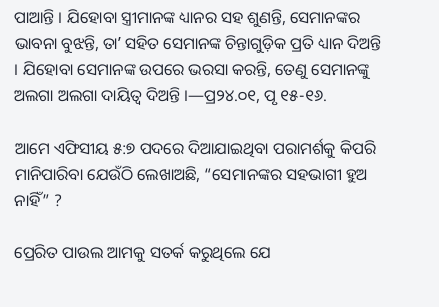ପାଆନ୍ତି । ଯିହୋବା ସ୍ତ୍ରୀମାନଙ୍କ ଧ୍ୟାନର ସହ ଶୁଣନ୍ତି, ସେମାନଙ୍କର ଭାବନା ବୁଝନ୍ତି, ତାʼ ସହିତ ସେମାନଙ୍କ ଚିନ୍ତାଗୁଡ଼ିକ ପ୍ରତି ଧ୍ୟାନ ଦିଅନ୍ତି । ଯିହୋବା ସେମାନଙ୍କ ଉପରେ ଭରସା କରନ୍ତି, ତେଣୁ ସେମାନଙ୍କୁ ଅଲଗା ଅଲଗା ଦାୟିତ୍ୱ ଦିଅନ୍ତି ।—ପ୍ର୨୪.୦୧, ପୃ ୧୫-୧୬.

ଆମେ ଏଫିସୀୟ ୫:୭ ପଦରେ ଦିଆଯାଇଥିବା ପରାମର୍ଶକୁ କିପରି ମାନିପାରିବା ଯେଉଁଠି ଲେଖାଅଛି, “ସେମାନଙ୍କର ସହଭାଗୀ ହୁଅ ନାହିଁ” ?

ପ୍ରେରିତ ପାଉଲ ଆମକୁ ସତର୍କ କରୁଥିଲେ ଯେ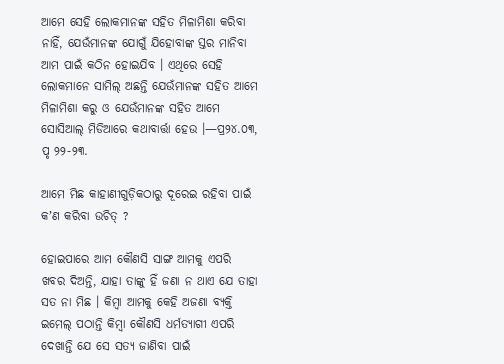ଆମେ ସେହି ଲୋକମାନଙ୍କ ସହିତ ମିଳାମିଶା କରିବା ନାହିଁ, ଯେଉଁମାନଙ୍କ ଯୋଗୁଁ ଯିହୋବାଙ୍କ ସ୍ତର ମାନିବା ଆମ ପାଇଁ କଠିନ ହୋଇଯିବ । ଏଥିରେ ସେହି ଲୋକମାନେ ସାମିଲ୍‌ ଅଛନ୍ତି ଯେଉଁମାନଙ୍କ ସହିତ ଆମେ ମିଳାମିଶା କରୁ ଓ ଯେଉଁମାନଙ୍କ ସହିତ ଆମେ ସୋସିଆଲ୍‌ ମିଡିଆରେ କଥାବାର୍ତ୍ତା ହେଉ ।—ପ୍ର୨୪.୦୩, ପୃ ୨୨-୨୩.

ଆମେ ମିଛ କାହାଣୀଗୁଡ଼ିକଠାରୁ ଦୂରେଇ ରହିବା ପାଇଁ କʼଣ କରିବା ଉଚିତ୍‌ ?

ହୋଇପାରେ ଆମ କୌଣସି ସାଙ୍ଗ ଆମକୁ ଏପରି ଖବର ଦିଅନ୍ତି, ଯାହା ତାଙ୍କୁ ହିଁ ଜଣା ନ ଥାଏ ଯେ ତାହା ସତ ନା ମିଛ । କିମ୍ବା ଆମକୁ କେହି ଅଜଣା ବ୍ୟକ୍ତି ଇମେଲ୍‌ ପଠାନ୍ତି କିମ୍ବା କୌଣସି ଧର୍ମତ୍ୟାଗୀ ଏପରି ଦେଖାନ୍ତି ଯେ ସେ ସତ୍ୟ ଜାଣିବା ପାଇଁ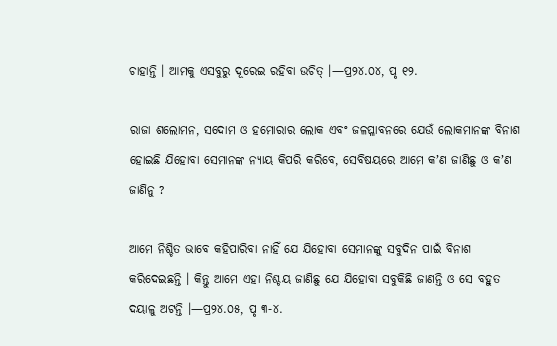ଚାହାନ୍ତି । ଆମକୁ ଏସବୁରୁ ଦୂରେଇ ରହିବା ଉଚିତ୍‌ ।—ପ୍ର୨୪.୦୪, ପୃ ୧୨.

ରାଜା ଶଲୋମନ, ସଦୋମ ଓ ହମୋରାର ଲୋକ ଏବଂ ଜଳପ୍ଳାବନରେ ଯେଉଁ ଲୋକମାନଙ୍କ ବିନାଶ ହୋଇଛି ଯିହୋବା ସେମାନଙ୍କ ନ୍ୟାୟ କିପରି କରିବେ, ସେବିଷୟରେ ଆମେ କʼଣ ଜାଣିଛୁ ଓ କʼଣ ଜାଣିନୁ ?

ଆମେ ନିଶ୍ଚିତ ଭାବେ କହିପାରିବା ନାହିଁ ଯେ ଯିହୋବା ସେମାନଙ୍କୁ ସବୁଦିନ ପାଇଁ ବିନାଶ କରିଦେଇଛନ୍ତି । କିନ୍ତୁ ଆମେ ଏହା ନିଶ୍ଚୟ ଜାଣିଛୁ ଯେ ଯିହୋବା ସବୁକିଛି ଜାଣନ୍ତି ଓ ସେ ବହୁତ ଦୟାଳୁ ଅଟନ୍ତି ।—ପ୍ର୨୪.୦୫, ପୃ ୩-୪.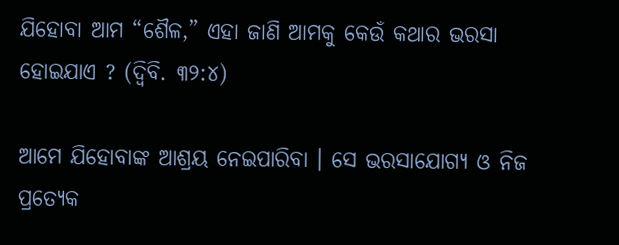ଯିହୋବା ଆମ “ଶୈଳ,” ଏହା ଜାଣି ଆମକୁ କେଉଁ କଥାର ଭରସା ହୋଇଯାଏ ? (ଦ୍ୱିବି. ୩୨:୪)

ଆମେ ଯିହୋବାଙ୍କ ଆଶ୍ରୟ ନେଇପାରିବା । ସେ ଭରସାଯୋଗ୍ୟ ଓ ନିଜ ପ୍ରତ୍ୟେକ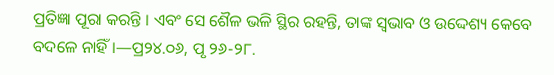ପ୍ରତିଜ୍ଞା ପୂରା କରନ୍ତି । ଏବଂ ସେ ଶୈଳ ଭଳି ସ୍ଥିର ରହନ୍ତି, ତାଙ୍କ ସ୍ୱଭାବ ଓ ଉଦ୍ଦେଶ୍ୟ କେବେ ବଦଳେ ନାହିଁ ।—ପ୍ର୨୪.୦୬, ପୃ ୨୬-୨୮.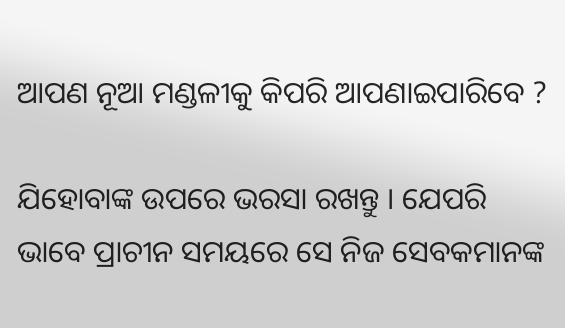ଆପଣ ନୂଆ ମଣ୍ଡଳୀକୁ କିପରି ଆପଣାଇପାରିବେ ?

ଯିହୋବାଙ୍କ ଉପରେ ଭରସା ରଖନ୍ତୁ । ଯେପରି ଭାବେ ପ୍ରାଚୀନ ସମୟରେ ସେ ନିଜ ସେବକମାନଙ୍କ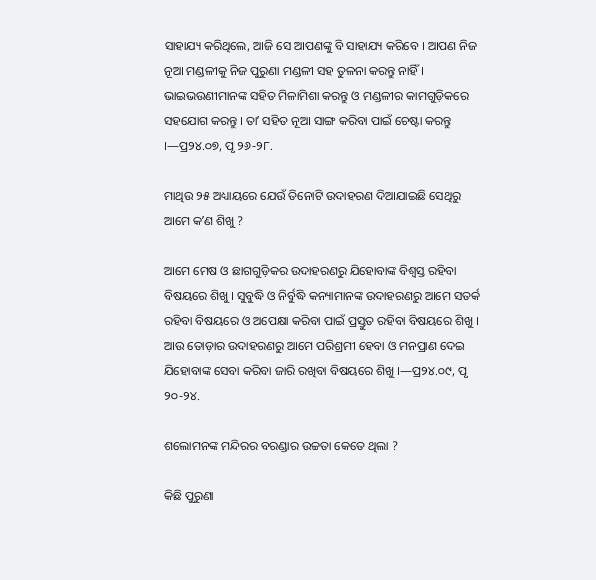ସାହାଯ୍ୟ କରିଥିଲେ, ଆଜି ସେ ଆପଣଙ୍କୁ ବି ସାହାଯ୍ୟ କରିବେ । ଆପଣ ନିଜ ନୂଆ ମଣ୍ଡଳୀକୁ ନିଜ ପୁରୁଣା ମଣ୍ଡଳୀ ସହ ତୁଳନା କରନ୍ତୁ ନାହିଁ । ଭାଇଭଉଣୀମାନଙ୍କ ସହିତ ମିଳାମିଶା କରନ୍ତୁ ଓ ମଣ୍ଡଳୀର କାମଗୁଡ଼ିକରେ ସହଯୋଗ କରନ୍ତୁ । ତାʼ ସହିତ ନୂଆ ସାଙ୍ଗ କରିବା ପାଇଁ ଚେଷ୍ଟା କରନ୍ତୁ ।—ପ୍ର୨୪.୦୭, ପୃ ୨୬-୨୮.

ମାଥିଉ ୨୫ ଅଧ୍ୟାୟରେ ଯେଉଁ ତିନୋଟି ଉଦାହରଣ ଦିଆଯାଇଛି ସେଥିରୁ ଆମେ କʼଣ ଶିଖୁ ?

ଆମେ ମେଷ ଓ ଛାଗଗୁଡ଼ିକର ଉଦାହରଣରୁ ଯିହୋବାଙ୍କ ବିଶ୍ୱସ୍ତ ରହିବା ବିଷୟରେ ଶିଖୁ । ସୁବୁଦ୍ଧି ଓ ନିର୍ବୁଦ୍ଧି କନ୍ୟାମାନଙ୍କ ଉଦାହରଣରୁ ଆମେ ସତର୍କ ରହିବା ବିଷୟରେ ଓ ଅପେକ୍ଷା କରିବା ପାଇଁ ପ୍ରସ୍ତୁତ ରହିବା ବିଷୟରେ ଶିଖୁ । ଆଉ ତୋଡ଼ାର ଉଦାହରଣରୁ ଆମେ ପରିଶ୍ରମୀ ହେବା ଓ ମନପ୍ରାଣ ଦେଇ ଯିହୋବାଙ୍କ ସେବା କରିବା ଜାରି ରଖିବା ବିଷୟରେ ଶିଖୁ ।—ପ୍ର୨୪.୦୯, ପୃ ୨୦-୨୪.

ଶଲୋମନଙ୍କ ମନ୍ଦିରର ବରଣ୍ଡାର ଉଚ୍ଚତା କେତେ ଥିଲା ?

କିଛି ପୁରୁଣା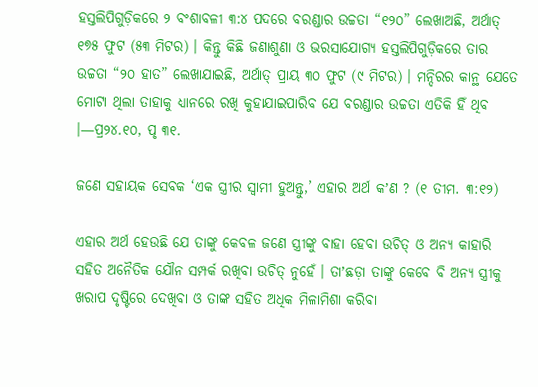ହସ୍ତଲିପିଗୁଡ଼ିକରେ ୨ ବଂଶାବଳୀ ୩:୪ ପଦରେ ବରଣ୍ଡାର ଉଚ୍ଚତା “୧୨୦” ଲେଖାଅଛି, ଅର୍ଥାତ୍‌ ୧୭୫ ଫୁଟ (୫୩ ମିଟର) । କିନ୍ତୁ କିଛି ଜଣାଶୁଣା ଓ ଭରସାଯୋଗ୍ୟ ହସ୍ତଲିପିଗୁଡ଼ିକରେ ତାର ଉଚ୍ଚତା “୨୦ ହାତ” ଲେଖାଯାଇଛି, ଅର୍ଥାତ୍‌ ପ୍ରାୟ ୩୦ ଫୁଟ (୯ ମିଟର) । ମନ୍ଦିରର କାନ୍ଥ ଯେତେ ମୋଟା ଥିଲା ତାହାକୁ ଧ୍ୟାନରେ ରଖି କୁହାଯାଇପାରିବ ଯେ ବରଣ୍ଡାର ଉଚ୍ଚତା ଏତିକି ହିଁ ଥିବ ।—ପ୍ର୨୪.୧୦, ପୃ ୩୧.

ଜଣେ ସହାୟକ ସେବକ ‘ଏକ ସ୍ତ୍ରୀର ସ୍ୱାମୀ ହୁଅନ୍ତୁ,’ ଏହାର ଅର୍ଥ କʼଣ ? (୧ ତୀମ. ୩:୧୨)

ଏହାର ଅର୍ଥ ହେଉଛି ଯେ ତାଙ୍କୁ କେବଳ ଜଣେ ସ୍ତ୍ରୀଙ୍କୁ ବାହା ହେବା ଉଚିତ୍‌ ଓ ଅନ୍ୟ କାହାରି ସହିତ ଅନୈତିକ ଯୌନ ସମ୍ପର୍କ ରଖିବା ଉଚିତ୍‌ ନୁହେଁ । ତାʼଛଡ଼ା ତାଙ୍କୁ କେବେ ବି ଅନ୍ୟ ସ୍ତ୍ରୀକୁ ଖରାପ ଦୃଷ୍ଟିରେ ଦେଖିବା ଓ ତାଙ୍କ ସହିତ ଅଧିକ ମିଳାମିଶା କରିବା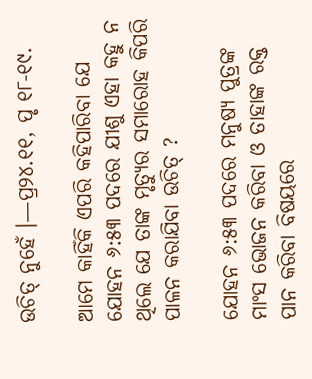ଉଚିତ୍‌ ନୁହେଁ ।—ପ୍ର୨୪.୧୧, ପୃ ୧୮-୧୯.

ଆମେ କାହିଁକି ଏପରି କହିପାରିବା ଯେ ଯୋହନ ୬:୫୩ ପଦରେ ଯୀଶୁ ଏହା କହୁ ନ ଥିଲେ ଯେ ତାଙ୍କ ମୃତ୍ୟୁର ସମାରୋହ କିପରି ପାଳନ କରାଯିବା ଉଚିତ୍‌ ?

ଯୋହନ ୬:୫୩ ପଦରେ ମନୁଷ୍ୟ ପୁତ୍ରଙ୍କ ମାଂସ ଭୋଜନ କରିବା ଓ ତାହାଙ୍କ ରକ୍ତ ପାନ କରିବା ବିଷୟରେ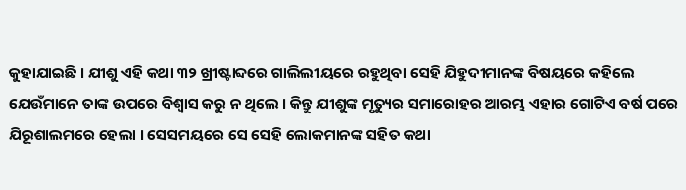କୁହାଯାଇଛି । ଯୀଶୁ ଏହି କଥା ୩୨ ଖ୍ରୀଷ୍ଟାବ୍ଦରେ ଗାଲିଲୀୟରେ ରହୁଥିବା ସେହି ଯିହୁଦୀମାନଙ୍କ ବିଷୟରେ କହିଲେ ଯେଉଁମାନେ ତାଙ୍କ ଉପରେ ବିଶ୍ୱାସ କରୁ ନ ଥିଲେ । କିନ୍ତୁ ଯୀଶୁଙ୍କ ମୃତ୍ୟୁର ସମାରୋହର ଆରମ୍ଭ ଏହାର ଗୋଟିଏ ବର୍ଷ ପରେ ଯିରୂଶାଲମରେ ହେଲା । ସେସମୟରେ ସେ ସେହି ଲୋକମାନଙ୍କ ସହିତ କଥା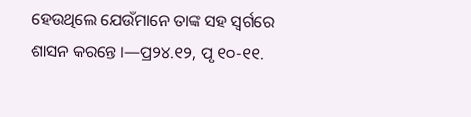ହେଉଥିଲେ ଯେଉଁମାନେ ତାଙ୍କ ସହ ସ୍ୱର୍ଗରେ ଶାସନ କରନ୍ତେ ।—ପ୍ର୨୪.୧୨, ପୃ ୧୦-୧୧.